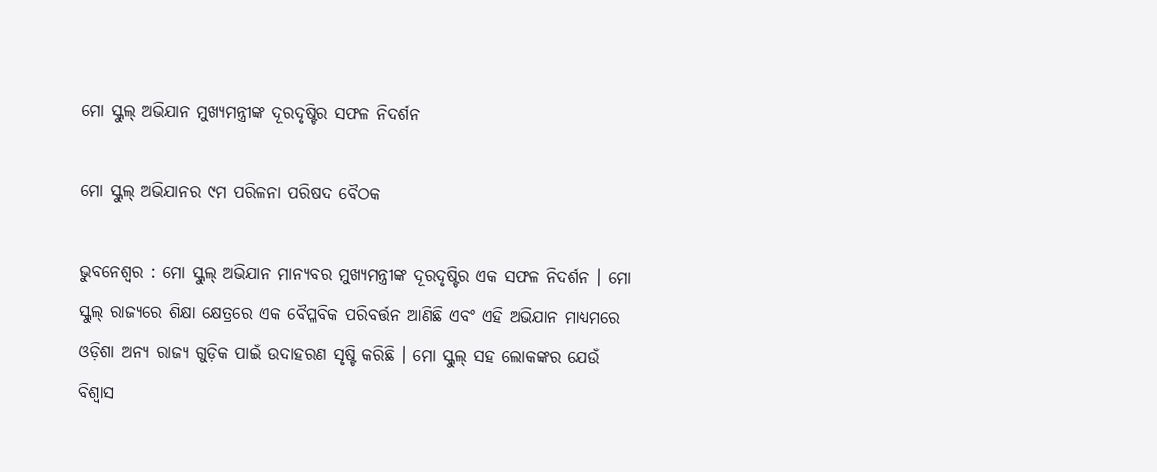ମୋ ସ୍କୁଲ୍ ଅଭିଯାନ ମୁଖ୍ୟମନ୍ତ୍ରୀଙ୍କ ଦୂରଦୃଷ୍ଟିର ସଫଳ ନିଦର୍ଶନ

ମୋ ସ୍କୁଲ୍ ଅଭିଯାନର ୯ମ ପରିଳନା ପରିଷଦ ବୈଠକ

ଭୁବନେଶ୍ୱର : ମୋ ସ୍କୁଲ୍ ଅଭିଯାନ ମାନ୍ୟବର ମୁଖ୍ୟମନ୍ତ୍ରୀଙ୍କ ଦୂରଦୃଷ୍ଟିର ଏକ ସଫଳ ନିଦର୍ଶନ । ମୋ ସ୍କୁଲ୍ ରାଜ୍ୟରେ ଶିକ୍ଷା କ୍ଷେତ୍ରରେ ଏକ ବୈପ୍ଳବିକ ପରିବର୍ତ୍ତନ ଆଣିଛି ଏବଂ ଏହି ଅଭିଯାନ ମାଧ୍ୟମରେ ଓଡ଼ିଶା ଅନ୍ୟ ରାଜ୍ୟ ଗୁଡ଼ିକ ପାଇଁ ଉଦାହରଣ ସୃଷ୍ଟି କରିଛି । ମୋ ସ୍କୁଲ୍ ସହ ଲୋକଙ୍କର ଯେଉଁ ବିଶ୍ୱାସ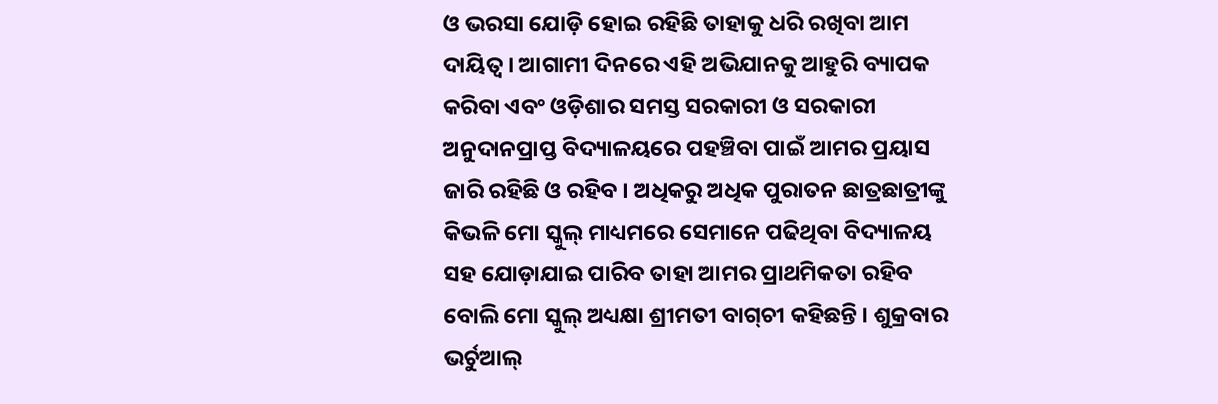ଓ ଭରସା ଯୋଡ଼ି ହୋଇ ରହିଛି ତାହାକୁ ଧରି ରଖିବା ଆମ ଦାୟିତ୍ୱ । ଆଗାମୀ ଦିନରେ ଏହି ଅଭିଯାନକୁ ଆହୁରି ବ୍ୟାପକ କରିବା ଏବଂ ଓଡ଼ିଶାର ସମସ୍ତ ସରକାରୀ ଓ ସରକାରୀ ଅନୁଦାନପ୍ରାପ୍ତ ବିଦ୍ୟାଳୟରେ ପହଞ୍ଚିବା ପାଇଁ ଆମର ପ୍ରୟାସ ଜାରି ରହିଛି ଓ ରହିବ । ଅଧିକରୁ ଅଧିକ ପୁରାତନ ଛାତ୍ରଛାତ୍ରୀଙ୍କୁ କିଭଳି ମୋ ସ୍କୁଲ୍ ମାଧ୍ୟମରେ ସେମାନେ ପଢିଥିବା ବିଦ୍ୟାଳୟ ସହ ଯୋଡ଼ାଯାଇ ପାରିବ ତାହା ଆମର ପ୍ରାଥମିକତା ରହିବ ବୋଲି ମୋ ସ୍କୁଲ୍ ଅଧ୍ୟକ୍ଷା ଶ୍ରୀମତୀ ବାଗ୍‌ଚୀ କହିଛନ୍ତି । ଶୁକ୍ରବାର ଭର୍ଚୁଆଲ୍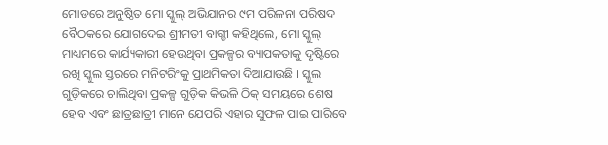ମୋଡରେ ଅନୁଷ୍ଠିତ ମୋ ସ୍କୁଲ୍ ଅଭିଯାନର ୯ମ ପରିଳନା ପରିଷଦ ବୈଠକରେ ଯୋଗଦେଇ ଶ୍ରୀମତୀ ବାଗ୍ଚୀ କହିଥିଲେ, ମୋ ସ୍କୁଲ୍ ମାଧ୍ୟମରେ କାର୍ଯ୍ୟକାରୀ ହେଉଥିବା ପ୍ରକଳ୍ପର ବ୍ୟାପକତାକୁ ଦୃଷ୍ଟିରେ ରଖି ସ୍କୁଲ ସ୍ତରରେ ମନିଟରିଂକୁ ପ୍ରାଥମିକତା ଦିଆଯାଉଛି । ସ୍କୁଲ ଗୁଡ଼ିକରେ ଚାଲିଥିବା ପ୍ରକଳ୍ପ ଗୁଡ଼ିକ କିଭଳି ଠିକ୍ ସମୟରେ ଶେଷ ହେବ ଏବଂ ଛାତ୍ରଛାତ୍ରୀ ମାନେ ଯେପରି ଏହାର ସୁଫଳ ପାଇ ପାରିବେ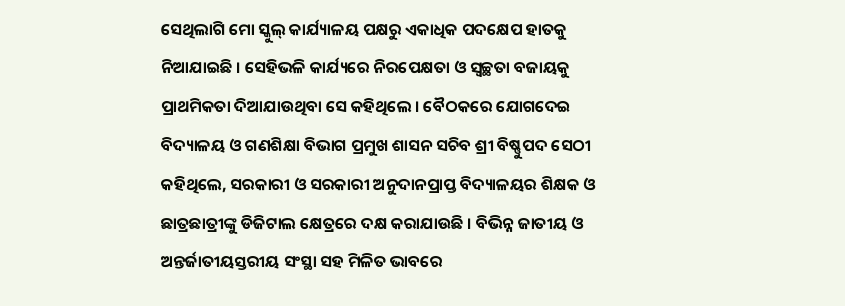ସେଥିଲାଗି ମୋ ସ୍କୁଲ୍ କାର୍ଯ୍ୟାଳୟ ପକ୍ଷରୁ ଏକାଧିକ ପଦକ୍ଷେପ ହାତକୁ ନିଆଯାଇଛି । ସେହିଭଳି କାର୍ଯ୍ୟରେ ନିରପେକ୍ଷତା ଓ ସ୍ୱଚ୍ଛତା ବଜାୟକୁ ପ୍ରାଥମିକତା ଦିଆଯାଉଥିବା ସେ କହିଥିଲେ । ବୈଠକରେ ଯୋଗଦେଇ ବିଦ୍ୟାଳୟ ଓ ଗଣଶିକ୍ଷା ବିଭାଗ ପ୍ରମୁଖ ଶାସନ ସଚିବ ଶ୍ରୀ ବିଷ୍ଣୁପଦ ସେଠୀ କହିଥିଲେ, ସରକାରୀ ଓ ସରକାରୀ ଅନୁଦାନପ୍ରାପ୍ତ ବିଦ୍ୟାଳୟର ଶିକ୍ଷକ ଓ ଛାତ୍ରଛାତ୍ରୀଙ୍କୁ ଡିଜିଟାଲ କ୍ଷେତ୍ରରେ ଦକ୍ଷ କରାଯାଉଛି । ବିଭିନ୍ନ ଜାତୀୟ ଓ ଅନ୍ତର୍ଜାତୀୟସ୍ତରୀୟ ସଂସ୍ଥା ସହ ମିଳିତ ଭାବରେ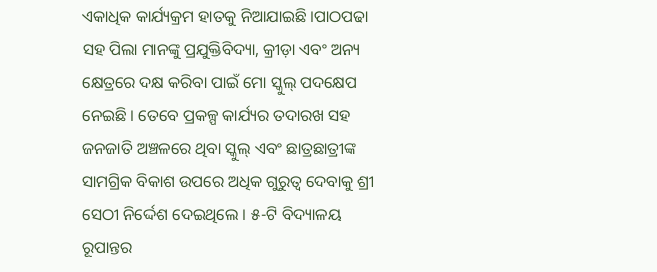ଏକାଧିକ କାର୍ଯ୍ୟକ୍ରମ ହାତକୁ ନିଆଯାଇଛି ।ପାଠପଢା ସହ ପିଲା ମାନଙ୍କୁ ପ୍ରଯୁକ୍ତିବିଦ୍ୟା, କ୍ରୀଡ଼ା ଏବଂ ଅନ୍ୟ କ୍ଷେତ୍ରରେ ଦକ୍ଷ କରିବା ପାଇଁ ମୋ ସ୍କୁଲ୍ ପଦକ୍ଷେପ ନେଇଛି । ତେବେ ପ୍ରକଳ୍ପ କାର୍ଯ୍ୟର ତଦାରଖ ସହ ଜନଜାତି ଅଞ୍ଚଳରେ ଥିବା ସ୍କୁଲ୍ ଏବଂ ଛାତ୍ରଛାତ୍ରୀଙ୍କ ସାମଗ୍ରିକ ବିକାଶ ଉପରେ ଅଧିକ ଗୁରୁତ୍ୱ ଦେବାକୁ ଶ୍ରୀ ସେଠୀ ନିର୍ଦ୍ଦେଶ ଦେଇଥିଲେ । ୫-ଟି ବିଦ୍ୟାଳୟ ରୂପାନ୍ତର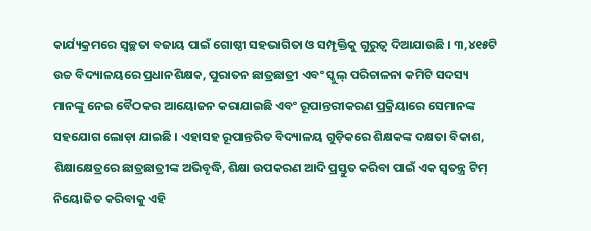କାର୍ଯ୍ୟକ୍ରମରେ ସ୍ୱଚ୍ଛତା ବଜାୟ ପାଇଁ ଗୋଷ୍ଠୀ ସହଭାଗିତା ଓ ସମ୍ପୃକ୍ତିକୁ ଗୁରୁତ୍ୱ ଦିଆଯାଉଛି । ୩,୪୧୫ଟି ଉଚ୍ଚ ବିଦ୍ୟାଳୟରେ ପ୍ରଧାନଶିକ୍ଷକ, ପୁରାତନ ଛାତ୍ରଛାତ୍ରୀ ଏବଂ ସ୍କୁଲ୍ ପରିଚାଳନା କମିଟି ସଦସ୍ୟ ମାନଙ୍କୁ ନେଇ ବୈଠକର ଆୟୋଜନ କରାଯାଇଛି ଏବଂ ରୂପାନ୍ତରୀକରଣ ପ୍ରକ୍ରିୟାରେ ସେମାନଙ୍କ ସହଯୋଗ ଲୋଡ଼ା ଯାଇଛି । ଏହାସହ ରୂପାନ୍ତରିତ ବିଦ୍ୟାଳୟ ଗୁଡ଼ିକରେ ଶିକ୍ଷକଙ୍କ ଦକ୍ଷତା ବିକାଶ, ଶିକ୍ଷାକ୍ଷେତ୍ରରେ ଛାତ୍ରଛାତ୍ରୀଙ୍କ ଅଭିବୃଦ୍ଧି, ଶିକ୍ଷା ଉପକରଣ ଆଦି ପ୍ରସ୍ତୁତ କରିବା ପାଇଁ ଏକ ସ୍ୱତନ୍ତ୍ର ଟିମ୍ ନିୟୋଜିତ କରିବାକୁ ଏହି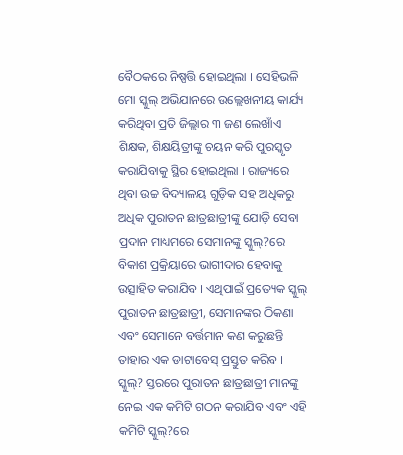ବୈଠକରେ ନିଷ୍ପତ୍ତି ହୋଇଥିଲା । ସେହିଭଳି ମୋ ସ୍କୁଲ୍ ଅଭିଯାନରେ ଉଲ୍ଲେଖନୀୟ କାର୍ଯ୍ୟ କରିଥିବା ପ୍ରତି ଜିଲ୍ଲାର ୩ ଜଣ ଲେଖାଁଏ ଶିକ୍ଷକ, ଶିକ୍ଷୟିତ୍ରୀଙ୍କୁ ଚୟନ କରି ପୁରସ୍କୃତ କରାଯିବାକୁ ସ୍ଥିର ହୋଇଥିଲା । ରାଜ୍ୟରେ ଥିବା ଉଚ୍ଚ ବିଦ୍ୟାଳୟ ଗୁଡ଼ିକ ସହ ଅଧିକରୁ ଅଧିକ ପୁରାତନ ଛାତ୍ରଛାତ୍ରୀଙ୍କୁ ଯୋଡ଼ି ସେବା ପ୍ରଦାନ ମାଧ୍ୟମରେ ସେମାନଙ୍କୁ ସ୍କୁଲ୍‌?ରେ ବିକାଶ ପ୍ରକ୍ରିୟାରେ ଭାଗୀଦାର ହେବାକୁ ଉତ୍ସାହିତ କରାଯିବ । ଏଥିପାଇଁ ପ୍ରତ୍ୟେକ ସ୍କୁଲ୍ ପୁରାତନ ଛାତ୍ରଛାତ୍ରୀ, ସେମାନଙ୍କର ଠିକଣା ଏବଂ ସେମାନେ ବର୍ତ୍ତମାନ କଣ କରୁଛନ୍ତି ତାହାର ଏକ ଡାଟାବେସ୍ ପ୍ରସ୍ତୁତ କରିବ । ସ୍କୁଲ୍‌? ସ୍ତରରେ ପୁରାତନ ଛାତ୍ରଛାତ୍ରୀ ମାନଙ୍କୁ ନେଇ ଏକ କମିଟି ଗଠନ କରାଯିବ ଏବଂ ଏହି କମିଟି ସ୍କୁଲ୍‌?ରେ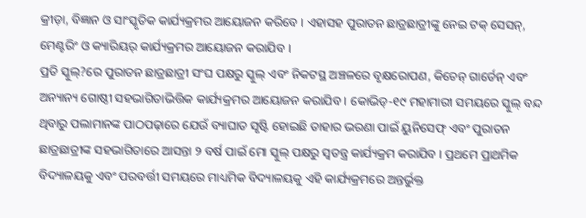କ୍ରୀଡ଼ା, ବିଜ୍ଞାନ ଓ ସାଂସ୍କୃତିକ କାର୍ଯ୍ୟକ୍ରମର ଆୟୋଜନ କରିବେ । ଏହାସହ ପୁରାତନ ଛାତ୍ରଛାତ୍ରୀଙ୍କୁ ନେଇ ଟକ୍ ସେସନ୍‌, ମେଣ୍ଟରିଂ ଓ କ୍ୟାରିୟର୍ କାର୍ଯ୍ୟକ୍ରମର ଆୟୋଜନ କରାଯିବ ।
ପ୍ରତି ସ୍କୁଲ୍‌?ରେ ପୁରାତନ ଛାତ୍ରଛାତ୍ରୀ ସଂଘ ପକ୍ଷରୁ ସ୍କୁଲ୍ ଏବଂ ନିକଟସ୍ଥ ଅଞ୍ଚଳରେ ବୃକ୍ଷରୋପଣ, କିଚେନ୍ ଗାର୍ଡେନ୍ ଏବଂ ଅନ୍ୟାନ୍ୟ ଗୋଷ୍ଠୀ ସହଭାଗିତାଭିତ୍ତିକ କାର୍ଯ୍ୟକ୍ରମର ଆୟୋଜନ କରାଯିବ । କୋଭିଡ୍‌-୧୯ ମହାମାରୀ ସମୟରେ ସ୍କୁଲ୍ ବନ୍ଦ ଥିବାରୁ ପଲାମାନଙ୍କ ପାଠପଢ଼ାରେ ଯେଉଁ ବ୍ୟାଘାତ ସୃଷ୍ଟି ହୋଇଛି ତାହାର ଭରଣା ପାଇଁ ୟୁନିସେଫ୍ ଏବଂ ପୁରାତନ ଛାତ୍ରଛାତ୍ରୀଙ୍କ ସହଭାଗିତାରେ ଆସନ୍ତା ୨ ବର୍ଷ ପାଇଁ ମୋ ସ୍କୁଲ୍ ପକ୍ଷରୁ ସ୍ୱତନ୍ତ୍ର କାର୍ଯ୍ୟକ୍ରମ କରାଯିବ । ପ୍ରଥମେ ପ୍ରାଥମିକ ବିଦ୍ୟାଳୟକୁ ଏବଂ ପରବର୍ତ୍ତୀ ସମୟରେ ମାଧ୍ୟମିକ ବିଦ୍ୟାଳୟକୁ ଏହି କାର୍ଯ୍ୟକ୍ରମରେ ଅନ୍ତର୍ଭୁକ୍ତ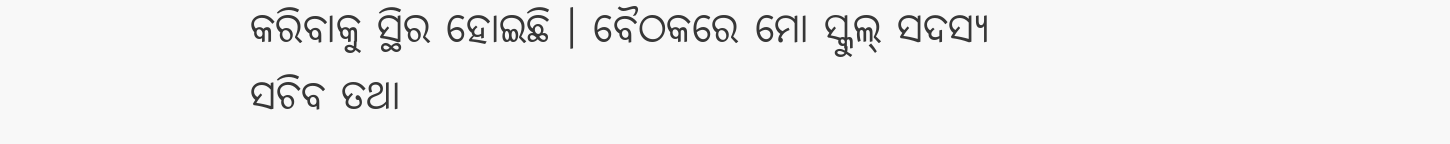କରିବାକୁ ସ୍ଥିର ହୋଇଛି । ବୈଠକରେ ମୋ ସ୍କୁଲ୍ ସଦସ୍ୟ ସଚିବ ତଥା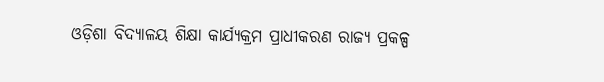ଓଡ଼ିଶା ବିଦ୍ୟାଳୟ ଶିକ୍ଷା କାର୍ଯ୍ୟକ୍ରମ ପ୍ରାଧୀକରଣ ରାଜ୍ୟ ପ୍ରକଳ୍ପ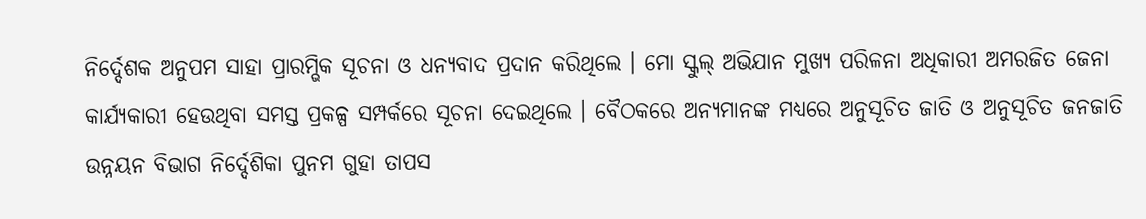ନିର୍ଦ୍ଦେଶକ ଅନୁପମ ସାହା ପ୍ରାରମ୍ଭିକ ସୂଚନା ଓ ଧନ୍ୟବାଦ ପ୍ରଦାନ କରିଥିଲେ । ମୋ ସ୍କୁଲ୍ ଅଭିଯାନ ମୁଖ୍ୟ ପରିଳନା ଅଧିକାରୀ ଅମରଜିତ ଜେନା କାର୍ଯ୍ୟକାରୀ ହେଉଥିବା ସମସ୍ତ ପ୍ରକଳ୍ପ ସମ୍ପର୍କରେ ସୂଚନା ଦେଇଥିଲେ । ବୈଠକରେ ଅନ୍ୟମାନଙ୍କ ମଧ୍ୟରେ ଅନୁସୂଚିତ ଜାତି ଓ ଅନୁସୂଚିତ ଜନଜାତି ଉନ୍ନୟନ ବିଭାଗ ନିର୍ଦ୍ଦେଶିକା ପୁନମ ଗୁହା ତାପସ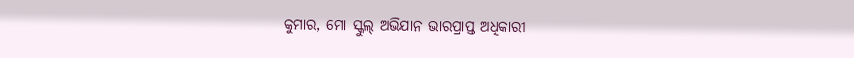କୁମାର, ମୋ ସ୍କୁଲ୍ ଅଭିଯାନ ଭାରପ୍ରାପ୍ତ ଅଧିକାରୀ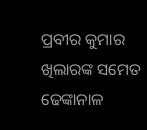ପ୍ରବୀର କୁମାର ଖିଲାରଙ୍କ ସମେତ ଢେଙ୍କାନାଳ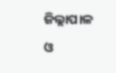ଜିଲ୍ଲାପାଳ ଓ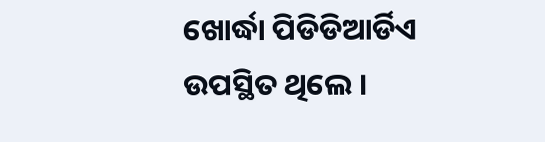ଖୋର୍ଦ୍ଧା ପିଡିଡିଆର୍ଡିଏ ଉପସ୍ଥିତ ଥିଲେ ।